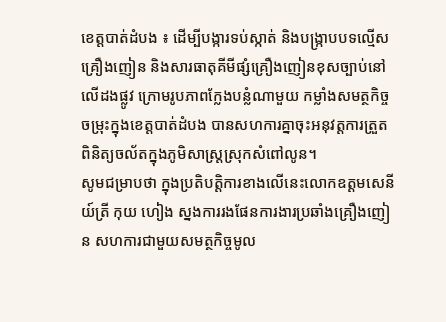ខេត្តបាត់ដំបង ៖ ដេីម្បីបង្ការទប់ស្កាត់ និងបង្រ្កាបបទល្មើសគ្រឿងញៀន និងសារធាតុគីមីផ្សំគ្រឿងញៀនខុសច្បាប់នៅលេីដងផ្លូវ ក្រោមរូបភាពក្លែងបន្លំណាមួយ កម្លាំងសមត្ថកិច្ចចម្រុះក្នុងខេត្តបាត់ដំបង បានសហការគ្នាចុះអនុវត្តការត្រួតពិនិត្យចល័តក្នុងភូមិសាស្រ្តស្រុកសំពៅលូន។
សូមជម្រាបថា ក្នុងប្រតិបត្តិការខាងលេីនេះលោកឧត្តមសេនីយ៍ត្រី កុយ ហៀង ស្នងការរងផែនការងារប្រឆាំងគ្រឿងញៀន សហការជាមួយសមត្ថកិច្ចមូល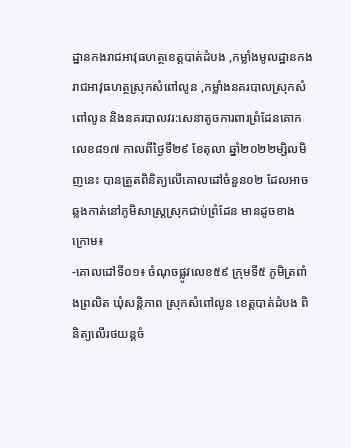ដ្ឋានកងរាជអាវុធហត្ថខេត្តបាត់ដំបង ,កម្លាំងមូលដ្ឋានកងរាជអាវុធហត្ថស្រុកសំពៅលូន ,កម្លាំងនគរបាលស្រុកសំពៅលូន និងនគរបាលវរ:សេនាតូចការពារព្រំដែនគោកលេខ៨១៧ កាលពីថ្ងៃទី២៩ ខែតុលា ឆ្នាំ២០២២ម្សិលមិញនេះ បានត្រួតពិនិត្យលើគោលដៅចំនួន០២ ដែលអាចឆ្លងកាត់នៅភូមិសាស្រ្តស្រុកជាប់ព្រំដែន មានដូចខាងក្រោម៖
-គោលដៅទី០១៖ ចំណុចផ្លូវលេខ៥៩ ក្រុមទី៥ ភូមិត្រពាំងព្រលិត ឃុំសន្តិភាព ស្រុកសំពៅលូន ខេត្តបាត់ដំបង ពិនិត្យលើរថយន្តចំ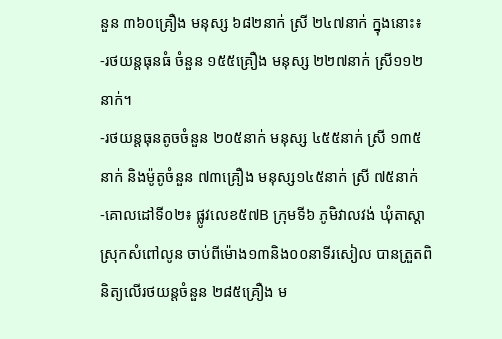នួន ៣៦០គ្រឿង មនុស្ស ៦៨២នាក់ ស្រី ២៤៧នាក់ ក្នុងនោះ៖
-រថយន្តធុនធំ ចំនួន ១៥៥គ្រឿង មនុស្ស ២២៧នាក់ ស្រី១១២នាក់។
-រថយន្តធុនតូចចំនួន ២០៥នាក់ មនុស្ស ៤៥៥នាក់ ស្រី ១៣៥នាក់ និងម៉ូតូចំនួន ៧៣គ្រឿង មនុស្ស១៤៥នាក់ ស្រី ៧៥នាក់
-គោលដៅទី០២៖ ផ្លូវលេខ៥៧B ក្រុមទី៦ ភូមិវាលវង់ ឃុំតាស្ដា ស្រុកសំពៅលូន ចាប់ពីម៉ោង១៣និង០០នាទីរសៀល បានត្រួតពិនិត្យលើរថយន្តចំនួន ២៨៥គ្រឿង ម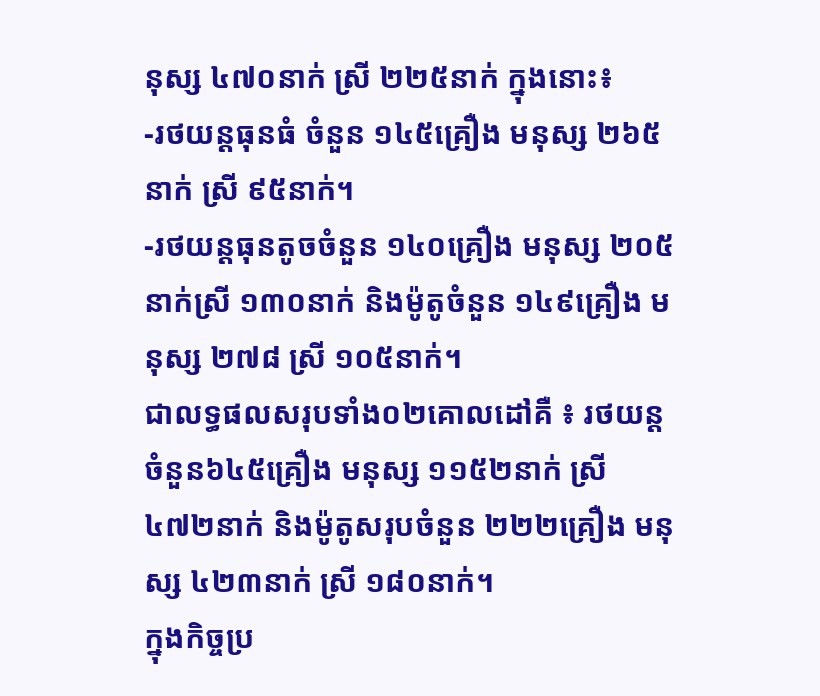នុស្ស ៤៧០នាក់ ស្រី ២២៥នាក់ ក្នុងនោះ៖
-រថយន្តធុនធំ ចំនួន ១៤៥គ្រឿង មនុស្ស ២៦៥នាក់ ស្រី ៩៥នាក់។
-រថយន្តធុនតូចចំនួន ១៤០គ្រឿង មនុស្ស ២០៥នាក់ស្រី ១៣០នាក់ និងម៉ូតូចំនួន ១៤៩គ្រឿង មនុស្ស ២៧៨ ស្រី ១០៥នាក់។
ជាលទ្ធផលសរុបទាំង០២គោលដៅគឺ ៖ រថយន្តចំនួន៦៤៥គ្រឿង មនុស្ស ១១៥២នាក់ ស្រី ៤៧២នាក់ និងម៉ូតូសរុបចំនួន ២២២គ្រឿង មនុស្ស ៤២៣នាក់ ស្រី ១៨០នាក់។
ក្នុងកិច្ចប្រ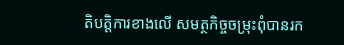តិបត្តិការខាងលើ សមត្ថកិច្ចចម្រុះពុំបានរក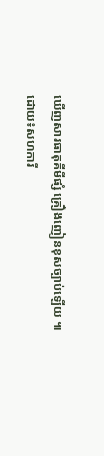ឃើញសារធាតុគីមីផ្សំ គ្រឿងញៀនខុសច្បាប់ឡើយ ៕
ដោយ៖សហការី